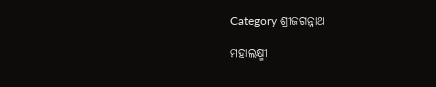Category ଶ୍ରୀଜଗନ୍ନାଥ

ମହାଲକ୍ଷ୍ମୀ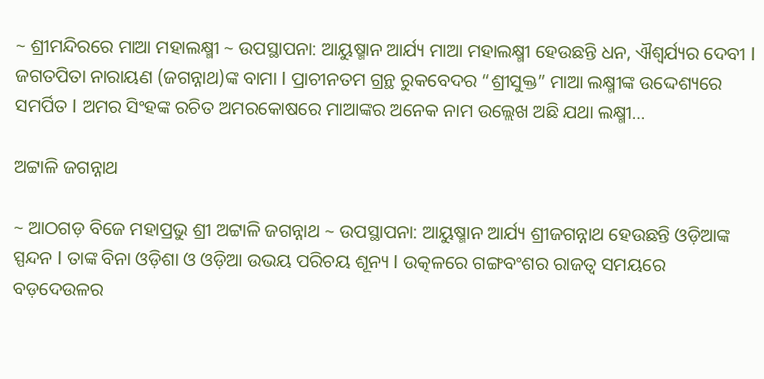~ ଶ୍ରୀମନ୍ଦିରରେ ମାଆ ମହାଲକ୍ଷ୍ମୀ ~ ଉପସ୍ଥାପନା: ଆୟୁଷ୍ମାନ ଆର୍ଯ୍ୟ ମାଆ ମହାଲକ୍ଷ୍ମୀ ହେଉଛନ୍ତି ଧନ, ଐଶ୍ୱର୍ଯ୍ୟର ଦେବୀ l ଜଗତପିତା ନାରାୟଣ (ଜଗନ୍ନାଥ)ଙ୍କ ବାମା l ପ୍ରାଚୀନତମ ଗ୍ରନ୍ଥ ରୁକବେଦର “ଶ୍ରୀସୁକ୍ତ” ମାଆ ଲକ୍ଷ୍ମୀଙ୍କ ଉଦ୍ଦେଶ୍ୟରେ ସମର୍ପିତ l ଅମର ସିଂହଙ୍କ ରଚିତ ଅମରକୋଷରେ ମାଆଙ୍କର ଅନେକ ନାମ ଉଲ୍ଲେଖ ଅଛି ଯଥା ଲକ୍ଷ୍ମୀ…

ଅଟ୍ଟାଳି ଜଗନ୍ନାଥ

~ ଆଠଗଡ଼ ବିଜେ ମହାପ୍ରଭୁ ଶ୍ରୀ ଅଟ୍ଟାଳି ଜଗନ୍ନାଥ ~ ଉପସ୍ଥାପନା: ଆୟୁଷ୍ମାନ ଆର୍ଯ୍ୟ ଶ୍ରୀଜଗନ୍ନାଥ ହେଉଛନ୍ତି ଓଡ଼ିଆଙ୍କ ସ୍ପନ୍ଦନ l ତାଙ୍କ ବିନା ଓଡ଼ିଶା ଓ ଓଡ଼ିଆ ଉଭୟ ପରିଚୟ ଶୂନ୍ୟ l ଉତ୍କଳରେ ଗଙ୍ଗବଂଶର ରାଜତ୍ଵ ସମୟରେ ବଡ଼ଦେଉଳର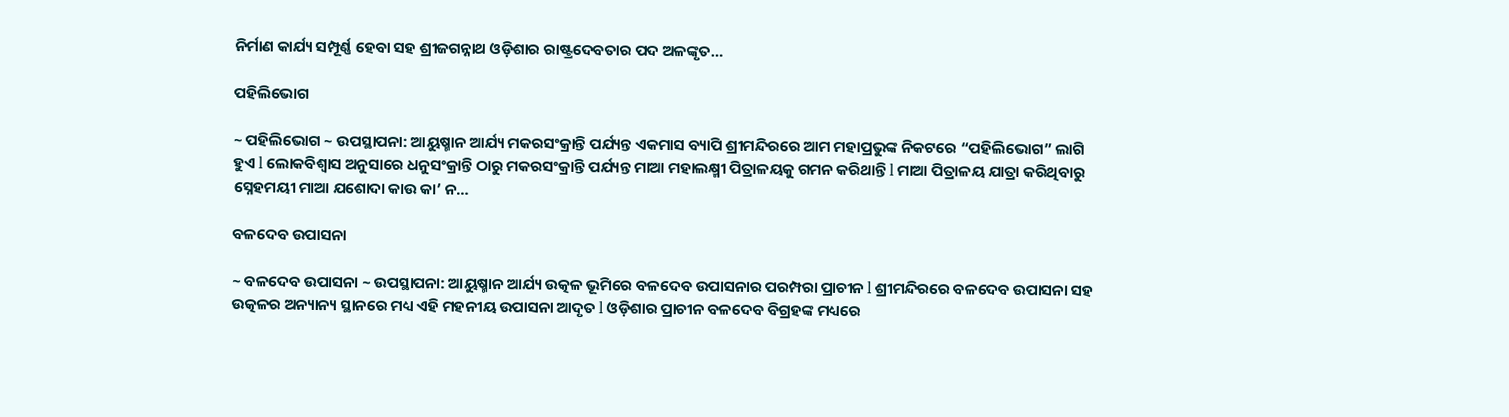ନିର୍ମାଣ କାର୍ଯ୍ୟ ସମ୍ପୂର୍ଣ୍ଣ ହେବା ସହ ଶ୍ରୀଜଗନ୍ନାଥ ଓଡ଼ିଶାର ରାଷ୍ଟ୍ରଦେବତାର ପଦ ଅଳଙ୍କୃତ…

ପହିଲିଭୋଗ

~ ପହିଲିଭୋଗ ~ ଉପସ୍ଥାପନା: ଆୟୁଷ୍ମାନ ଆର୍ଯ୍ୟ ମକରସଂକ୍ରାନ୍ତି ପର୍ଯ୍ୟନ୍ତ ଏକମାସ ବ୍ୟାପି ଶ୍ରୀମନ୍ଦିରରେ ଆମ ମହାପ୍ରଭୁଙ୍କ ନିକଟରେ “ପହିଲିଭୋଗ” ଲାଗି ହୁଏ l ଲୋକବିଶ୍ୱାସ ଅନୁସାରେ ଧନୁସଂକ୍ରାନ୍ତି ଠାରୁ ମକରସଂକ୍ରାନ୍ତି ପର୍ଯ୍ୟନ୍ତ ମାଆ ମହାଲକ୍ଷ୍ମୀ ପିତ୍ରାଳୟକୁ ଗମନ କରିଥାନ୍ତି l ମାଆ ପିତ୍ରାଳୟ ଯାତ୍ରା କରିଥିବାରୁ ସ୍ନେହମୟୀ ମାଆ ଯଶୋଦା କାଉ କା’ ନ…

ବଳଦେବ ଉପାସନା

~ ବଳଦେବ ଉପାସନା ~ ଉପସ୍ଥାପନା: ଆୟୁଷ୍ମାନ ଆର୍ଯ୍ୟ ଉତ୍କଳ ଭୂମିରେ ବଳଦେବ ଉପାସନାର ପରମ୍ପରା ପ୍ରାଚୀନ l ଶ୍ରୀମନ୍ଦିରରେ ବଳଦେବ ଉପାସନା ସହ ଉତ୍କଳର ଅନ୍ୟାନ୍ୟ ସ୍ଥାନରେ ମଧ୍ୟ ଏହି ମହନୀୟ ଉପାସନା ଆଦୃତ l ଓଡ଼ିଶାର ପ୍ରାଚୀନ ବଳଦେବ ବିଗ୍ରହଙ୍କ ମଧ୍ୟରେ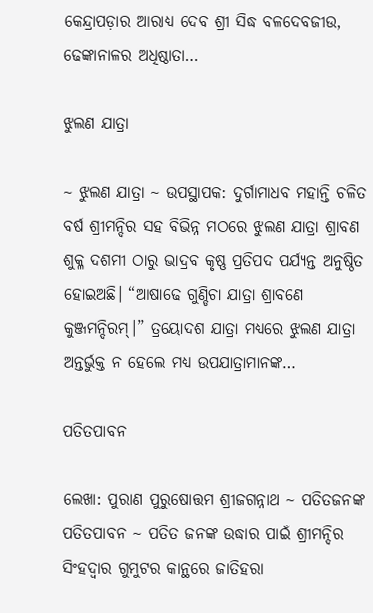କେନ୍ଦ୍ରାପଡ଼ାର ଆରାଧ୍ୟ ଦେବ ଶ୍ରୀ ସିଦ୍ଧ ବଳଦେବଜୀଉ, ଢେଙ୍କାନାଳର ଅଧିଷ୍ଠାତା…

ଝୁଲଣ ଯାତ୍ରା

~ ଝୁଲଣ ଯାତ୍ରା ~ ଉପସ୍ଥାପକ: ଦୁର୍ଗାମାଧବ ମହାନ୍ତି ଚଳିତ ବର୍ଷ ଶ୍ରୀମନ୍ଦିର ସହ ବିଭିନ୍ନ ମଠରେ ଝୁଲଣ ଯାତ୍ରା ଶ୍ରାବଣ ଶୁକ୍ଳ ଦଶମୀ ଠାରୁ ଭାଦ୍ରବ କୃଷ୍ଣ ପ୍ରତିପଦ ପର୍ଯ୍ୟନ୍ତ ଅନୁଷ୍ଠିତ ହୋଇଅଛି। “ଆଷାଢେ ଗୁଣ୍ଡିଚା ଯାତ୍ରା ଶ୍ରାବଣେ କୁଞ୍ଜମନ୍ଦିରମ୍।” ତ୍ରୟୋଦଶ ଯାତ୍ରା ମଧ୍ୟରେ ଝୁଲଣ ଯାତ୍ରା ଅନ୍ତର୍ଭୁକ୍ତ ନ ହେଲେ ମଧ୍ୟ ଉପଯାତ୍ରାମାନଙ୍କ…

ପତିତପାବନ

ଲେଖା: ପୁରାଣ ପୁରୁଷୋତ୍ତମ ଶ୍ରୀଜଗନ୍ନାଥ ~ ପତିତଜନଙ୍କ ପତିତପାବନ ~ ପତିତ ଜନଙ୍କ ଉଦ୍ଧାର ପାଇଁ ଶ୍ରୀମନ୍ଦିର ସିଂହଦ୍ଵାର ଗୁମୁଟର କାନ୍ଥରେ ଜାତିହରା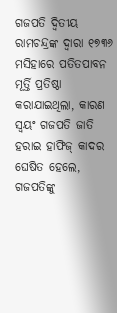ଗଜପତି ଦ୍ବିତୀୟ ରାମଚନ୍ଦ୍ରଙ୍କ ଦ୍ଵାରା ୧୭୩୬ ମସିହାରେ ପତିତପାବନ ମୂର୍ତ୍ତି ପ୍ରତିଷ୍ଠା କରାଯାଇଥିଲା, କାରଣ ସ୍ଵୟଂ ଗଜପତି ଜାତି ହରାଇ ହାଫିଜ୍ କାଦର ଘେଷିତ ହେଲେ, ଗଜପତିଙ୍କୁ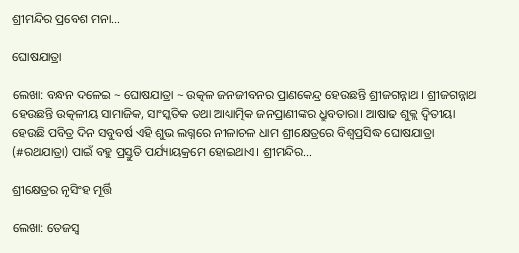ଶ୍ରୀମନ୍ଦିର ପ୍ରବେଶ ମନା…

ଘୋଷଯାତ୍ରା

ଲେଖା: ବନ୍ଧନ ଦଳେଇ ~ ଘୋଷଯାତ୍ରା ~ ଉତ୍କଳ ଜନଜୀବନର ପ୍ରାଣକେନ୍ଦ୍ର ହେଉଛନ୍ତି ଶ୍ରୀଜଗନ୍ନାଥ । ଶ୍ରୀଜଗନ୍ନାଥ ହେଉଛନ୍ତି ଉତ୍କଳୀୟ ସାମାଜିକ, ସାଂସ୍କତିକ ତଥା ଆଧ୍ୟାତ୍ମିକ ଜନପ୍ରାଣୀଙ୍କର ଧ୍ରୁବତାରା। ଆଷାଢ ଶୁକ୍ଲ ଦ୍ୱିତୀୟା ହେଉଛି ପବିତ୍ର ଦିନ ସବୁବର୍ଷ ଏହି ଶୁଭ ଲଗ୍ନରେ ନୀଳାଚଳ ଧାମ ଶ୍ରୀକ୍ଷେତ୍ରରେ ବିଶ୍ଵପ୍ରସିଦ୍ଧ ଘୋଷଯାତ୍ରା (#ରଥଯାତ୍ରା) ପାଇଁ ବହୁ ପ୍ରସ୍ତୁତି ପର୍ଯ୍ୟାୟକ୍ରମେ ହୋଇଥାଏ। ଶ୍ରୀମନ୍ଦିର…

ଶ୍ରୀକ୍ଷେତ୍ରର ନୃସିଂହ ମୂର୍ତ୍ତି

ଲେଖା: ତେଜସ୍ୱ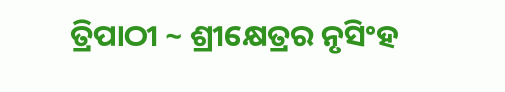ତ୍ରିପାଠୀ ~ ଶ୍ରୀକ୍ଷେତ୍ରର ନୃସିଂହ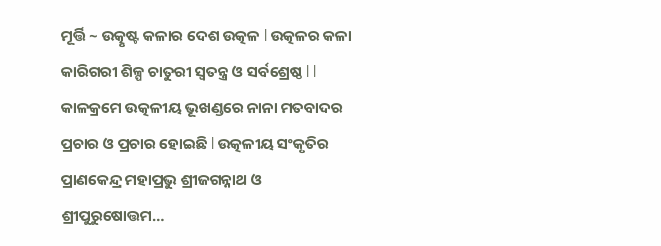ମୂର୍ତ୍ତି ~ ଉତ୍କୃଷ୍ଟ କଳାର ଦେଶ ଉତ୍କଳ l ଉତ୍କଳର କଳା କାରିଗରୀ ଶିଳ୍ପ ଚାତୁରୀ ସ୍ୱତନ୍ତ୍ର ଓ ସର୍ବଶ୍ରେଷ୍ଠ l l କାଳକ୍ରମେ ଉତ୍କଳୀୟ ଭୂଖଣ୍ଡରେ ନାନା ମତବାଦର ପ୍ରଚାର ଓ ପ୍ରଚାର ହୋଇଛି l ଉତ୍କଳୀୟ ସଂକୃତିର ପ୍ରାଣକେନ୍ଦ୍ର ମହାପ୍ରଭୁ ଶ୍ରୀଜଗନ୍ନାଥ ଓ ଶ୍ରୀପୁରୁଷୋତ୍ତମ…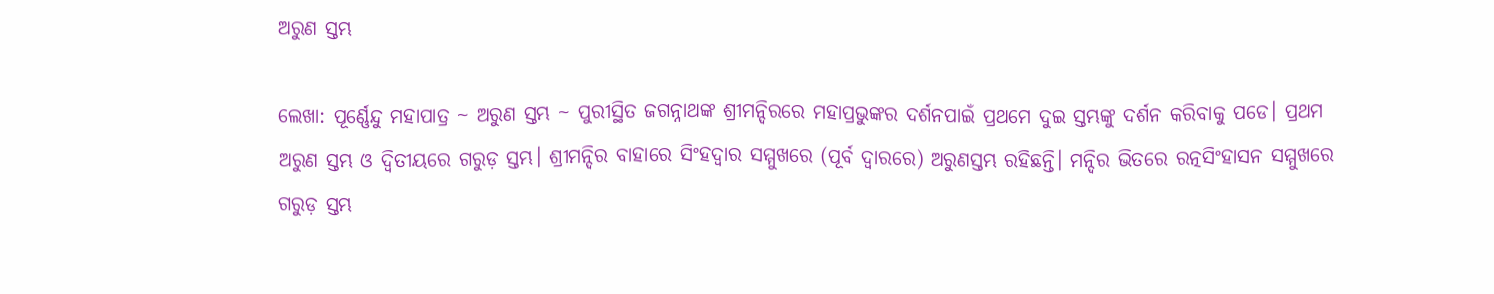ଅରୁଣ ସ୍ତମ୍ଭ

ଲେଖା: ପୂର୍ଣ୍ଣେନ୍ଦୁ ମହାପାତ୍ର ~ ଅରୁଣ ସ୍ତମ୍ଭ ~ ପୁରୀସ୍ଥିତ ଜଗନ୍ନାଥଙ୍କ ଶ୍ରୀମନ୍ଦିରରେ ମହାପ୍ରଭୁଙ୍କର ଦର୍ଶନପାଇଁ ପ୍ରଥମେ ଦୁଇ ସ୍ତମ୍ଭଙ୍କୁ ଦର୍ଶନ କରିବାକୁ ପଡେ। ପ୍ରଥମ ଅରୁଣ ସ୍ତମ୍ଭ ଓ ଦ୍ୱିତୀୟରେ ଗରୁଡ଼ ସ୍ତମ୍ଭ। ଶ୍ରୀମନ୍ଦିର ବାହାରେ ସିଂହଦ୍ୱାର ସମ୍ମୁଖରେ (ପୂର୍ବ ଦ୍ୱାରରେ) ଅରୁଣସ୍ତମ୍ଭ ରହିଛନ୍ତି। ମନ୍ଦିର ଭିତରେ ରତ୍ନସିଂହାସନ ସମ୍ମୁଖରେ ଗରୁଡ଼ ସ୍ତମ୍ଭ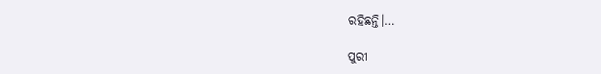ରହିଛନ୍ତି।…

ପୁରୀ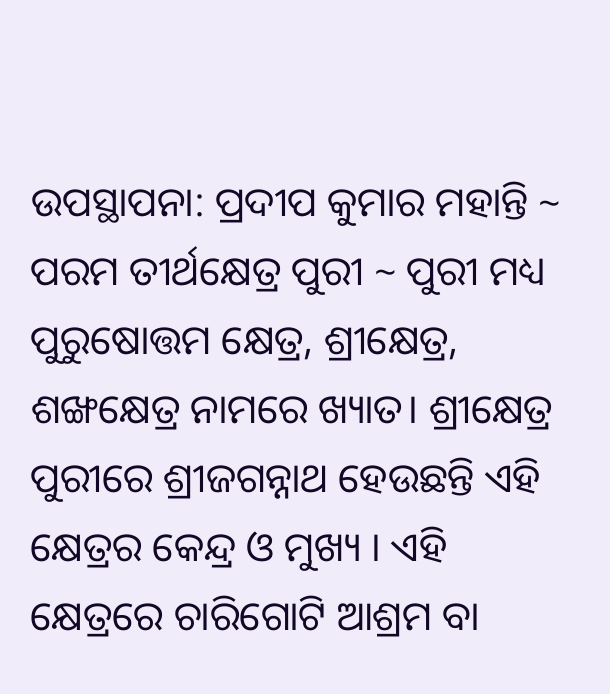ଉପସ୍ଥାପନା: ପ୍ରଦୀପ କୁମାର ମହାନ୍ତି ~ ପରମ ତୀର୍ଥକ୍ଷେତ୍ର ପୁରୀ ~ ପୁରୀ ମଧ୍ୟ ପୁରୁଷୋତ୍ତମ କ୍ଷେତ୍ର, ଶ୍ରୀକ୍ଷେତ୍ର, ଶଙ୍ଖକ୍ଷେତ୍ର ନାମରେ ଖ୍ୟାତ। ଶ୍ରୀକ୍ଷେତ୍ର ପୁରୀରେ ଶ୍ରୀଜଗନ୍ନାଥ ହେଉଛନ୍ତି ଏହି କ୍ଷେତ୍ରର କେନ୍ଦ୍ର ଓ ମୁଖ୍ୟ । ଏହି କ୍ଷେତ୍ରରେ ଚାରିଗୋଟି ଆଶ୍ରମ ବା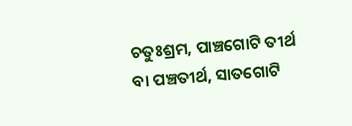ଚତୁଃଶ୍ରମ, ପାଞ୍ଚଗୋଟି ତୀର୍ଥ ବା ପଞ୍ଚତୀର୍ଥ, ସାତଗୋଟି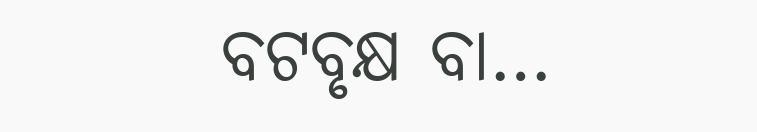ବଟବୃକ୍ଷ ବା…